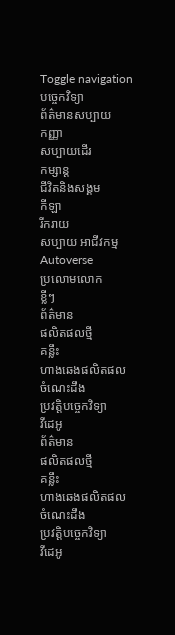Toggle navigation
បច្ចេកវិទ្យា
ព័ត៌មានសប្បាយ
កញ្ញា
សប្បាយដើរ
កម្សាន្ត
ជីវិតនិងសង្គម
កីឡា
រីករាយ
សប្បាយ អាជីវកម្ម
Autoverse
ប្រលោមលោក
ខ្លីៗ
ព័ត៌មាន
ផលិតផលថ្មី
គន្លឹះ
ហាងឆេងផលិតផល
ចំណេះដឹង
ប្រវត្តិបច្ចេកវិទ្យា
វីដេអូ
ព័ត៌មាន
ផលិតផលថ្មី
គន្លឹះ
ហាងឆេងផលិតផល
ចំណេះដឹង
ប្រវត្តិបច្ចេកវិទ្យា
វីដេអូ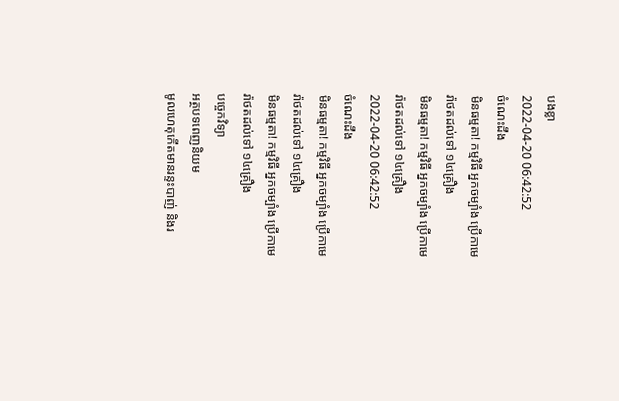បងខ្លា
2022-04-20 06:42:52
ចំណេះដឹង
មិនធម្មតា! កម្មវិធី អ្នកចម្បាំង ប្រើកាមេរ៉ាថតដល់ទៅ ១៤គ្រឿង
មិនធម្មតា! កម្មវិធី អ្នកចម្បាំង ប្រើកាមេរ៉ាថតដល់ទៅ ១៤គ្រឿង
2022-04-20 06:42:52
ចំណេះដឹង
មិនធម្មតា! កម្មវិធី អ្នកចម្បាំង ប្រើកាមេរ៉ាថតដល់ទៅ ១៤គ្រឿង
មិនធម្មតា! កម្មវិធី អ្នកចម្បាំង ប្រើកាមេរ៉ាថតដល់ទៅ ១៤គ្រឿង
បច្ចេកវិទ្យា
អត្ថបទពេញនិយម
មូលហេតុកើតមានរន្ទះបាញ់ និងរ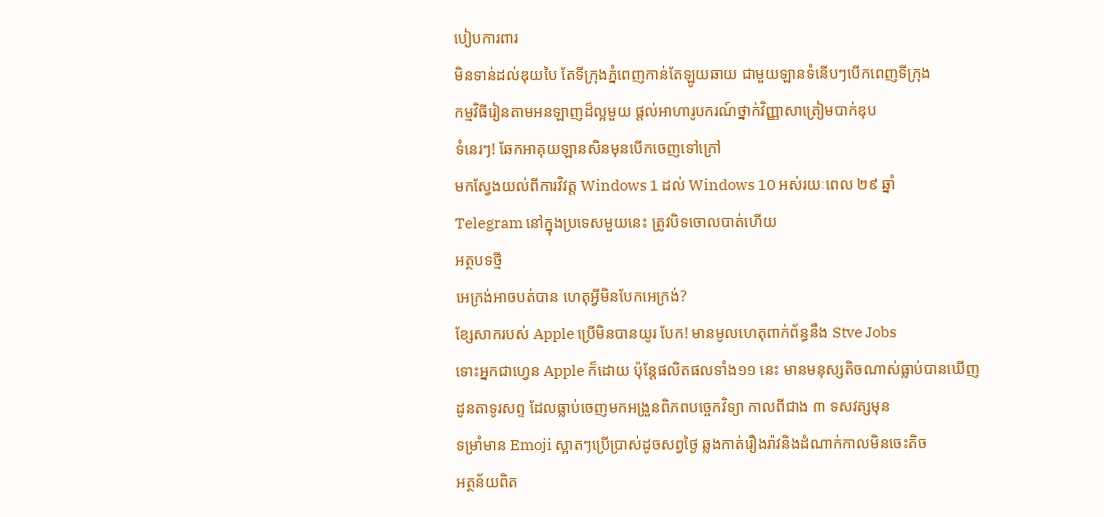បៀបការពារ
មិនទាន់ដល់ឌុយបៃ តែទីក្រុងភ្នំពេញកាន់តែឡូយឆាយ ជាមួយឡានទំនើបៗបើកពេញទីក្រុង
កម្មវិធីរៀនតាមអនឡាញដ៏ល្អមួយ ផ្តល់អាហារូបករណ៍ថ្នាក់វិញ្ញាសាត្រៀមបាក់ឌុប
ទំនេរៗ! ឆែកអាគុយឡានសិនមុនបើកចេញទៅក្រៅ
មកស្វែងយល់ពីការវិវត្ត Windows 1 ដល់ Windows 10 អស់រយៈពេល ២៩ ឆ្នាំ
Telegram នៅក្នុងប្រទេសមួយនេះ ត្រូវបិទចោលបាត់ហើយ
អត្ថបទថ្មី
អេក្រង់អាចបត់បាន ហេតុអ្វីមិនបែកអេក្រង់?
ខ្សែសាករបស់ Apple ប្រើមិនបានយូរ បែក! មានមូលហេតុពាក់ព័ន្ធនឹង Stve Jobs
ទោះអ្នកជាហ្វេន Apple ក៏ដោយ ប៉ុន្ដែផលិតផលទាំង១១ នេះ មានមនុស្សតិចណាស់ធ្លាប់បានឃើញ
ដូនតាទូរសព្ទ ដែលធ្លាប់ចេញមកអង្រួនពិភពបច្ចេកវិទ្យា កាលពីជាង ៣ ទសវត្សមុន
ទម្រាំមាន Emoji ស្អាតៗប្រើប្រាស់ដូចសព្វថ្ងៃ ឆ្លងកាត់រឿងរ៉ាវនិងដំណាក់កាលមិនចេះតិច
អត្ថន័យពិត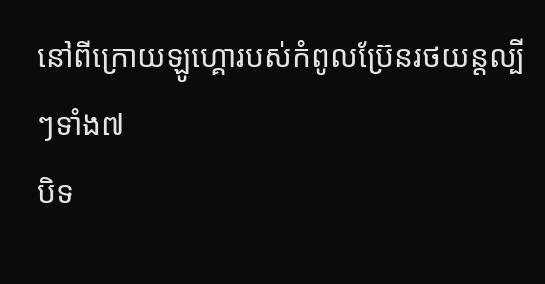នៅពីក្រោយឡូហ្គោរបស់កំពូលប្រ៊ែនរថយន្តល្បីៗទាំង៧
បិទ